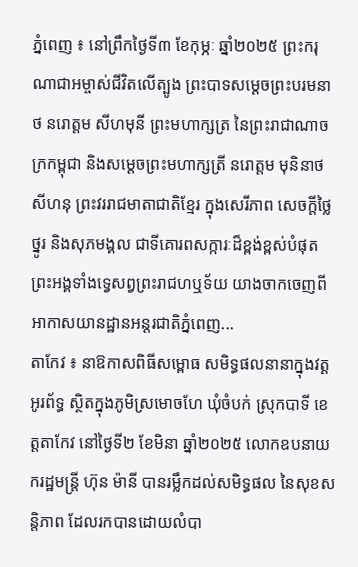ភ្នំពេញ ៖ នៅព្រឹកថ្ងៃទី៣ ខែកុម្ភៈ ឆ្នាំ២០២៥ ព្រះករុណាជាអម្ចាស់ជីវិតលើត្បូង ព្រះបាទសម្ដេចព្រះបរមនាថ នរោត្ដម សីហមុនី ព្រះមហាក្សត្រ នៃព្រះរាជាណាចក្រកម្ពុជា និងសម្តេចព្រះមហាក្សត្រី នរោត្តម មុនិនាថ សីហនុ ព្រះវររាជមាតាជាតិខ្មែរ ក្នុងសេរីភាព សេចក្តីថ្លៃថ្នូរ និងសុភមង្គល ជាទីគោរពសក្ការៈដ៏ខ្ពង់ខ្ពស់បំផុត ព្រះអង្គទាំងទ្វេសព្វព្រះរាជហឬទ័យ យាងចាកចេញពីអាកាសយានដ្ឋានអន្តរជាតិភ្នំពេញ...
តាកែវ ៖ នាឱកាសពិធីសម្ពោធ សមិទ្ធផលនានាក្នុងវត្តអូរព័ទ្ធ ស្ថិតក្នុងភូមិស្រមោចហែ ឃុំចំបក់ ស្រុកបាទី ខេត្តតាកែវ នៅថ្ងៃទី២ ខែមិនា ឆ្នាំ២០២៥ លោកឧបនាយករដ្ឋមន្រ្តី ហ៊ុន ម៉ានី បានរម្លឹកដល់សមិទ្ធផល នៃសុខសន្តិភាព ដែលរកបានដោយលំបា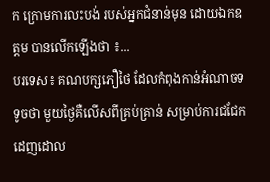ក ក្រោមការលះបង់ របស់អ្នកជំនាន់មុន ដោយឯកឧត្តម បានលើកឡើងថា ៖...
បរទេស៖ គណបក្សភឿថៃ ដែលកំពុងកាន់អំណាចទទូចថា មួយថ្ងៃគឺលើសពីគ្រប់គ្រាន់ សម្រាប់ការជជែក ដេញដោល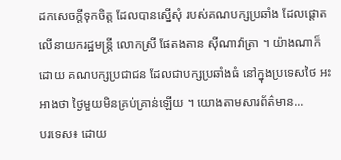ដកសេចក្តីទុកចិត្ត ដែលបានស្នើសុំ របស់គណបក្សប្រឆាំង ដែលផ្តោតលើនាយករដ្ឋមន្ត្រី លោកស្រី ផែតងតាន ស៊ីណាវ៉ាត្រា ។ យ៉ាងណាក៏ដោយ គណបក្សប្រជាជន ដែលជាបក្សប្រឆាំងធំ នៅក្នុងប្រទេសថៃ អះអាងថា ថ្ងៃមួយមិនគ្រប់គ្រាន់ឡើយ ។ យោងតាមសារព័ត៌មាន...
បរទេស៖ ដោយ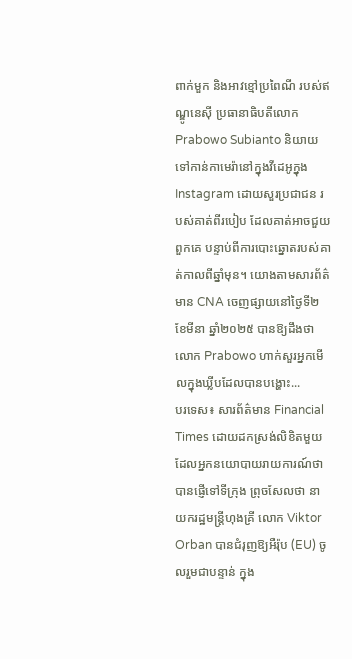ពាក់មួក និងអាវខ្មៅប្រពៃណី របស់ឥណ្ឌូនេស៊ី ប្រធានាធិបតីលោក Prabowo Subianto និយាយទៅកាន់កាមេរ៉ានៅក្នុងវីដេអូក្នុង Instagram ដោយសួរប្រជាជន របស់គាត់ពីរបៀប ដែលគាត់អាចជួយពួកគេ បន្ទាប់ពីការបោះឆ្នោតរបស់គាត់កាលពីឆ្នាំមុន។ យោងតាមសារព័ត៌មាន CNA ចេញផ្សាយនៅថ្ងៃទី២ ខែមីនា ឆ្នាំ២០២៥ បានឱ្យដឹងថា លោក Prabowo ហាក់សួរអ្នកមើលក្នុងឃ្លីបដែលបានបង្ហោះ...
បរទេស៖ សារព័ត៌មាន Financial Times ដោយដកស្រង់លិខិតមួយ ដែលអ្នកនយោបាយរាយការណ៍ថា បានផ្ញើទៅទីក្រុង ព្រុចសែលថា នាយករដ្ឋមន្ត្រីហុងគ្រី លោក Viktor Orban បានជំរុញឱ្យអឺរ៉ុប (EU) ចូលរួមជាបន្ទាន់ ក្នុង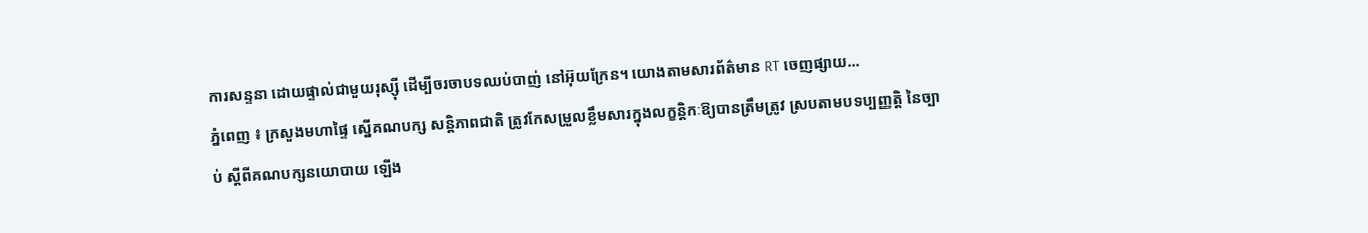ការសន្ទនា ដោយផ្ទាល់ជាមួយរុស្ស៊ី ដើម្បីចរចាបទឈប់បាញ់ នៅអ៊ុយក្រែន។ យោងតាមសារព័ត៌មាន RT ចេញផ្សាយ...
ភ្នំពេញ ៖ ក្រសួងមហាផ្ទៃ ស្នើគណបក្ស សន្តិភាពជាតិ ត្រូវកែសម្រួលខ្លឹមសារក្នុងលក្ខន្តិកៈឱ្យបានត្រឹមត្រូវ ស្របតាមបទប្បញ្ញត្តិ នៃច្បាប់ ស្តីពីគណបក្សនយោបាយ ឡើង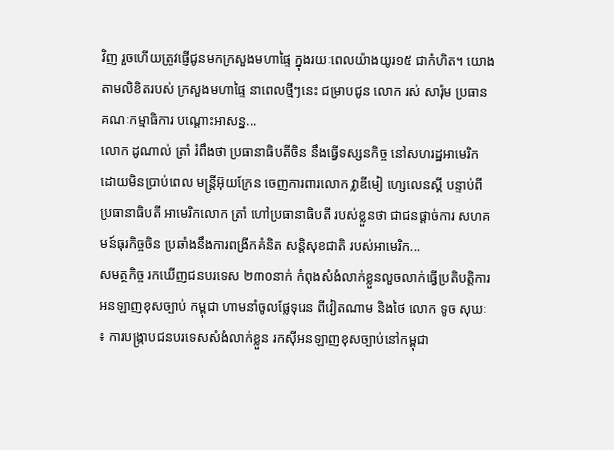វិញ រួចហើយត្រូវផ្ញើជូនមកក្រសួងមហាផ្ទៃ ក្នុងរយៈពេលយ៉ាងយូរ១៥ ជាកំហិត។ យោងតាមលិខិតរបស់ ក្រសួងមហាផ្ទៃ នាពេលថ្មីៗនេះ ជម្រាបជូន លោក រស់ សារ៉ុម ប្រធានគណៈកម្មាធិការ បណ្ដោះអាសន្ន...
លោក ដូណាល់ ត្រាំ រំពឹងថា ប្រធានាធិបតីចិន នឹងធ្វើទស្សនកិច្ច នៅសហរដ្ឋអាមេរិក ដោយមិនប្រាប់ពេល មន្ត្រីអ៊ុយក្រែន ចេញការពារលោក វ្លាឌីមៀ ហ្សេលេនស្គី បន្ទាប់ពីប្រធានាធិបតី អាមេរិកលោក ត្រាំ ហៅប្រធានាធិបតី របស់ខ្លួនថា ជាជនផ្តាច់ការ សហគមន៍ធុរកិច្ចចិន ប្រឆាំងនឹងការពង្រីកគំនិត សន្តិសុខជាតិ របស់អាមេរិក...
សមត្ថកិច្ច រកឃើញជនបរទេស ២៣០នាក់ កំពុងសំងំលាក់ខ្លួនលួចលាក់ធ្វើប្រតិបត្តិការ អនឡាញខុសច្បាប់ កម្ពុជា ហាមនាំចូលផ្លែទុរេន ពីវៀតណាម និងថៃ លោក ទូច សុឃៈ ៖ ការបង្ក្រាបជនបរទេសសំងំលាក់ខ្លួន រកស៊ីអនឡាញខុសច្បាប់នៅកម្ពុជា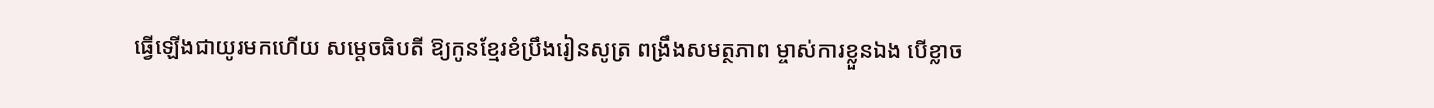ធ្វើឡើងជាយូរមកហើយ សម្តេចធិបតី ឱ្យកូនខ្មែរខំប្រឹងរៀនសូត្រ ពង្រឹងសមត្ថភាព ម្ចាស់ការខ្លួនឯង បើខ្លាច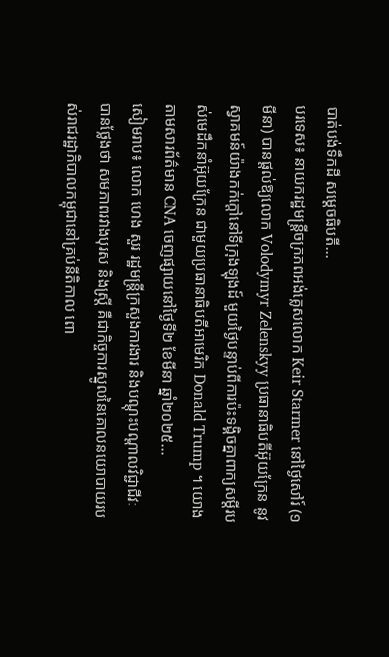បាត់បង់ទឹកដី សម្តេចធិបតី...
បរទេស៖ នាយករដ្ឋមន្ត្រីចក្រភពអង់គ្លេសលោក Keir Starmer នៅថ្ងៃសៅរ៍ (១ មីនា) បានផ្តល់ឱ្យលោក Volodymyr Zelenskyy ប្រធានាធិបតីអ៊ុយក្រែន នូវស្វាគមន៍យ៉ាងកក់ក្តៅនៅទីក្រុងឡុងដ៍ មួយថ្ងៃបន្ទាប់ពីការប៉ះទង្គិចគ្នាពាក្យសម្តីរបស់មេដឹកនាំអ៊ុយក្រែន ជាមួយប្រធានាធិបតីអាមេរិក Donald Trump ។ យោងតាមសារព័ត៌មាន CNA ចេញផ្សាយនៅថ្ងៃទី២ ខែមីនា ឆ្នាំ២០២៥...
សៀមរាប៖ លោក ហេង សួរ រដ្ឋមន្ត្រីក្រសួងការងារ និងបណ្ដុះបណ្តាលវិជ្ជាជីវៈ បានថ្លែងថា សមភាពរវាងបុរស និងស្ត្រី គឺជាកិច្ចការស្នូលនៃគោលនយោបាយរបស់រាជរដ្ឋាភិបាលកម្ពុជានៅគ្រប់នីតិកាល ពោ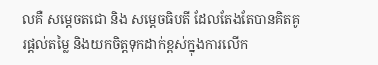លគឺ សម្ដេចតជោ និង សម្ដេចធិបតី ដែលតែងតែបានគិតគូរផ្តល់តម្លៃ និងយកចិត្តទុកដាក់ខ្ពស់ក្នុងការលើក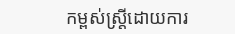កម្ពស់ស្ត្រីដោយការ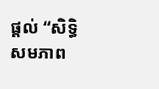ផ្តល់ “សិទ្ធិ សមភាព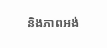និងភាពអង់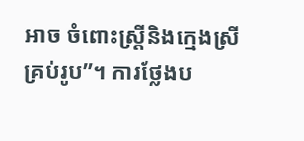អាច ចំពោះស្រ្តីនិងក្មេងស្រីគ្រប់រូប”។ ការថ្លែងប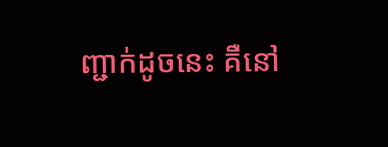ញ្ជាក់ដូចនេះ គឺនៅ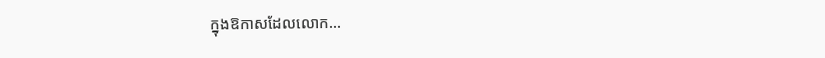ក្នុងឱកាសដែលលោក...